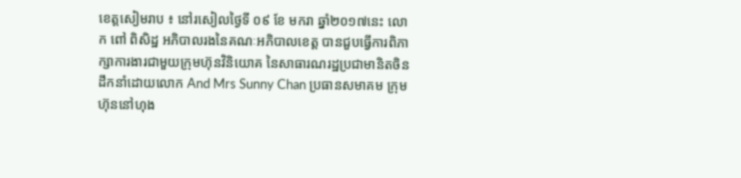ខេត្តសៀមរាប ៖ នៅរសៀលថ្ងៃទី ០៩ ខែ មករា ឆ្នាំ២០១៧នេះ លោក ពៅ ពិសិដ្ឋ អភិបាលរងនៃគណៈអភិបាលខេត្ត បានជួបធ្វើការពិភាក្សាការងារជាមួយក្រុមហ៊ុនវិនិយោគ នៃសាធារណរដ្ឋប្រជាមានិតចិន ដឹកនាំដោយលោក And Mrs Sunny Chan ប្រធានសមាគម ក្រុមហ៊ុននៅហុង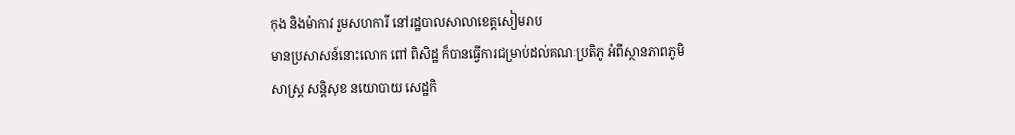កុង និងម៉ាកាវ រួមសហការី នៅរដ្ឋបាលសាលាខេត្តសៀមរាប
មានប្រសាសន៍នោះលោក ពៅ ពិសិដ្ឋ ក៏បានធ្វើការជម្រាប់ដល់គណៈប្រតិភូ អំពីស្ថានភាពភូមិសាស្ត្រ សន្តិសុខ នយោបាយ សេដ្ឋកិ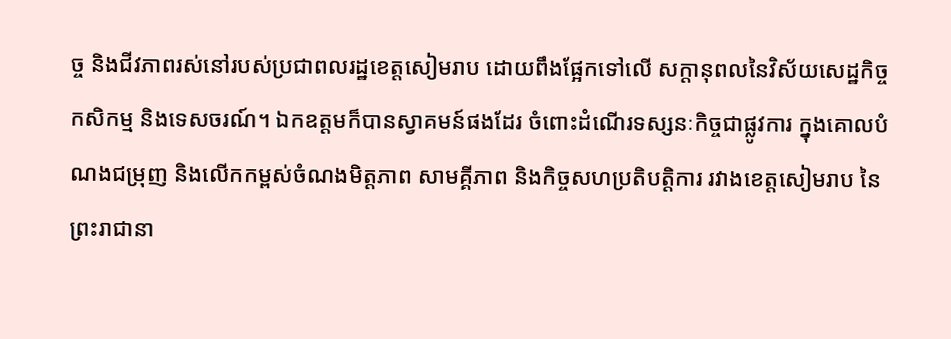ច្ច និងជីវភាពរស់នៅរបស់ប្រជាពលរដ្ឋខេត្តសៀមរាប ដោយពឹងផែ្អកទៅលើ សក្តានុពលនៃវិស័យសេដ្ឋកិច្ច កសិកម្ម និងទេសចរណ៍។ ឯកឧត្តមក៏បានស្វាគមន៍ផងដែរ ចំពោះដំណើរទស្សនៈកិច្ចជាផ្លូវការ ក្នុងគោលបំណងជម្រុញ និងលើកកម្ពស់ចំណងមិត្តភាព សាមគ្គីភាព និងកិច្ចសហប្រតិបត្តិការ រវាងខេត្តសៀមរាប នៃព្រះរាជានា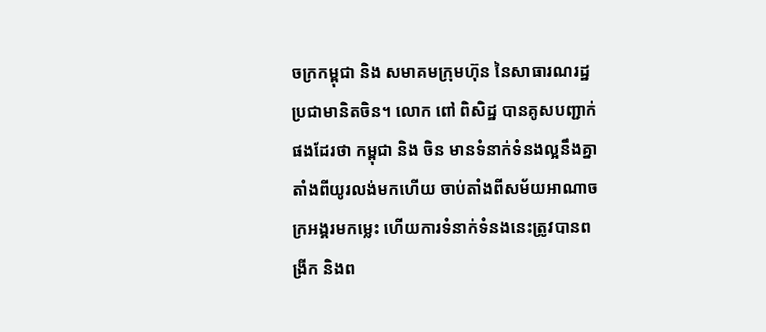ចក្រកម្ពុជា និង សមាគមក្រុមហ៊ុន នៃសាធារណរដ្ឋប្រជាមានិតចិន។ លោក ពៅ ពិសិដ្ឋ បានគូសបញ្ជាក់ផងដែរថា កម្ពុជា និង ចិន មានទំនាក់ទំនងល្អនឹងគ្នាតាំងពីយូរលង់មកហើយ ចាប់តាំងពីសម័យអាណាចក្រអង្គរមកម្លេះ ហើយការទំនាក់ទំនងនេះត្រូវបានពង្រីក និងព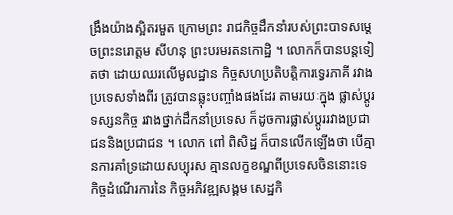ង្រឹងយ៉ាងស្អិតរមួត ក្រោមព្រះ រាជកិច្ចដឹកនាំរបស់ព្រះបាទសម្តេចព្រះនរោត្តម សីហនុ ព្រះបរមរតនកោដ្ឋិ ។ លោកក៏បានបន្តទៀតថា ដោយឈរលើមូលដ្ឋាន កិច្ចសហប្រតិបត្តិការទ្វេរភាគី រវាងប្រទេសទាំងពីរ ត្រូវបានឆ្លុះបញ្ចាំងផងដែរ តាមរយៈក្នុង ផ្លាស់ប្តូរទស្សនកិច្ច រវាងថ្នាក់ដឹកនាំប្រទេស ក៏ដូចការផ្លាស់ប្តូររវាងប្រជាជននិងប្រជាជន ។ លោក ពៅ ពិសិដ្ឋ ក៏បានលើកឡើងថា បើគ្មានការគាំទ្រដោយសប្បុរស គ្មានលក្ខខណ្ឌពីប្រទេសចិននោះទេ កិច្ចដំណើរការនៃ កិច្ចអភិវឌ្ឍសង្គម សេដ្ឋកិ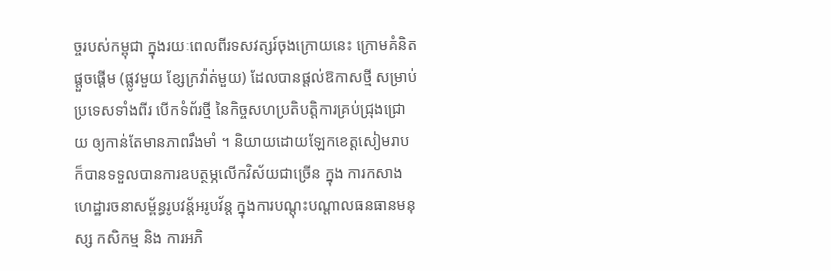ច្ចរបស់កម្ពុជា ក្នុងរយៈពេលពីរទសវត្សរ៍ចុងក្រោយនេះ ក្រោមគំនិតផ្តួចផ្តើម (ផ្លូវមួយ ខ្សែក្រវ៉ាត់មួយ) ដែលបានផ្តល់ឱកាសថ្មី សម្រាប់ប្រទេសទាំងពីរ បើកទំព័រថ្មី នៃកិច្ចសហប្រតិបត្តិការគ្រប់ជ្រុងជ្រោយ ឲ្យកាន់តែមានភាពរឹងមាំ ។ និយាយដោយឡែកខេត្តសៀមរាប ក៏បានទទួលបានការឧបត្ថម្ភលើកវិស័យជាច្រើន ក្នុង ការកសាងហេដ្ឋារចនាសម្ព័ន្ធរូបវន្ត័អរូបវ័ន្ត ក្នុងការបណ្តុះបណ្តាលធនធានមនុស្ស កសិកម្ម និង ការអភិ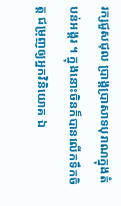រក្សជួសជុល ប្រាង្គប្រាសាទបុរាណក្នុងតំបន់អង្គរ ។ ក្នុងនោះចិនក៏បានលើកទឹកចិត្ត ជម្រុញឲ្យអ្នកវិនិយោគ ឯ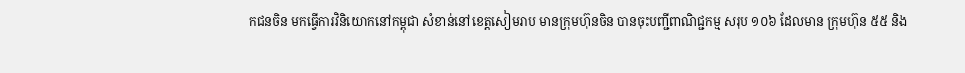កជនចិន មកធ្វើការវិនិយោកនៅកម្ពុជា សំខាន់នៅខេត្តសៀមរាប មានក្រុមហ៊ុនចិន បានចុះបញ្ជីពាណិជ្ជកម្ម សរុប ១០៦ ដែលមាន ក្រុមហ៊ុន ៥៥ និង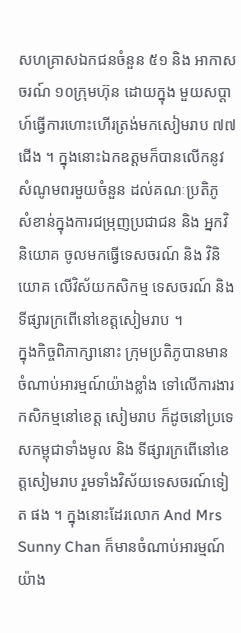សហគ្រាសឯកជនចំនួន ៥១ និង អាកាសចរណ៍ ១០ក្រុមហ៊ុន ដោយក្នុង មួយសប្តាហ៍ធ្វើការហោះហើរត្រង់មកសៀមរាប ៧៧ជើង ។ ក្នុងនោះឯកឧត្តមក៏បានលើកនូវសំណូមពរមួយចំនួន ដល់គណៈប្រតិភូ សំខាន់ក្នុងការជម្រុញប្រជាជន និង អ្នកវិនិយោគ ចូលមកធ្វើទេសចរណ៍ និង វិនិយោគ លើវិស័យកសិកម្ម ទេសចរណ៍ និង ទីផ្សារក្រពើនៅខេត្តសៀមរាប ។
ក្នុងកិច្ចពិភាក្សានោះ ក្រុមប្រតិភូបានមានចំណាប់អារម្មណ៍យ៉ាងខ្លាំង ទៅលើការងារកសិកម្មនៅខេត្ត សៀមរាប ក៏ដូចនៅប្រទេសកម្ពុជាទាំងមូល និង ទីផ្សារក្រពើនៅខេត្តសៀមរាប រួមទាំងវិស័យទេសចរណ៍ទៀត ផង ។ ក្នុងនោះដែរលោក And Mrs Sunny Chan ក៏មានចំណាប់អារម្មណ៍យ៉ាង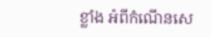ខ្លាំង អំពីកំណើនសេ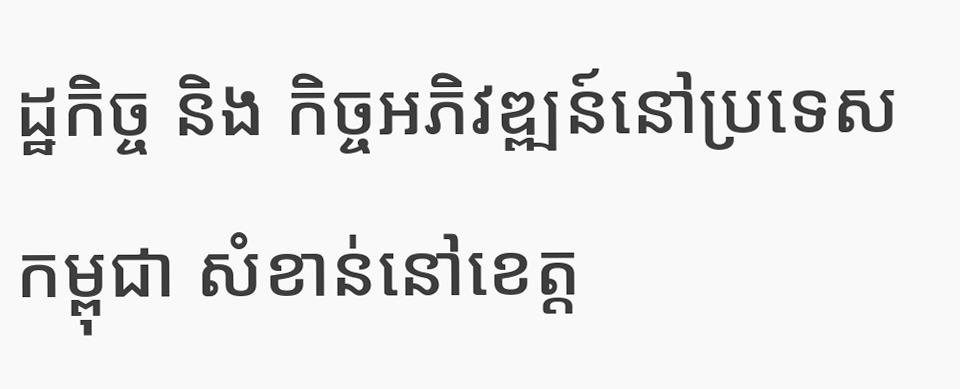ដ្ឋកិច្ច និង កិច្ចអភិវឌ្ឍន៍នៅប្រទេសកម្ពុជា សំខាន់នៅខេត្ត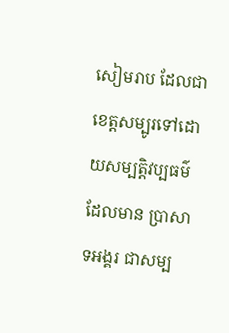សៀមរាប ដែលជាខេត្តសម្បូរទៅដោយសម្បត្តិវប្បធម៌ ដែលមាន ប្រាសាទអង្គរ ជាសម្ប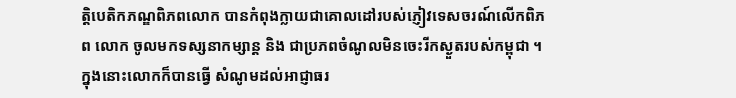ត្តិបេតិកភណ្ឌពិភពលោក បានកំពុងក្លាយជាគោលដៅរបស់ភ្ញៀវទេសចរណ៍លើកពិភព លោក ចូលមកទស្សនាកម្សាន្ត និង ជាប្រភពចំណូលមិនចេះរីកស្ងួតរបស់កម្ពុជា ។ ក្នុងនោះលោកក៏បានធ្វើ សំណូមដល់អាជ្ញាធរ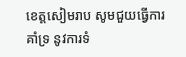ខេត្តសៀមរាប សូមជួយធ្វើការគាំទ្រ នូវការទំ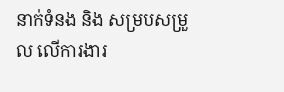នាក់ទំនង និង សម្របសម្រួល លើការងារ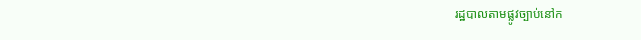រដ្ឋបាលតាមផ្លូវច្បាប់នៅក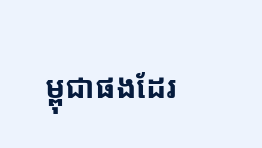ម្ពុជាផងដែរ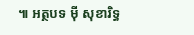៕ អត្ថបទ ម៉ី សុខារិទ្ធ